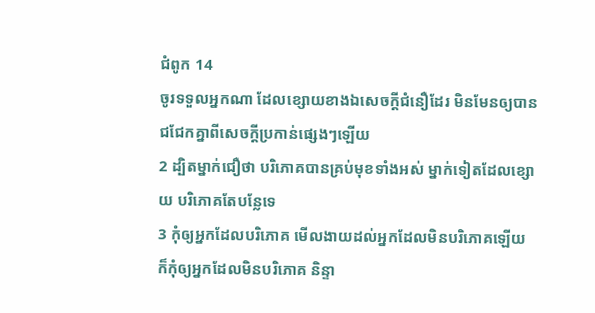ជំពូក 14
ចូរទទួលអ្នកណា ដែលខ្សោយខាងឯសេចក្ដីជំនឿដែរ មិនមែនឲ្យបានជជែកគ្នាពីសេចក្ដីប្រកាន់ផ្សេងៗឡើយ
2 ដ្បិតម្នាក់ជឿថា បរិភោគបានគ្រប់មុខទាំងអស់ ម្នាក់ទៀតដែលខ្សោយ បរិភោគតែបន្លែទេ
3 កុំឲ្យអ្នកដែលបរិភោគ មើលងាយដល់អ្នកដែលមិនបរិភោគឡើយ ក៏កុំឲ្យអ្នកដែលមិនបរិភោគ និន្ទា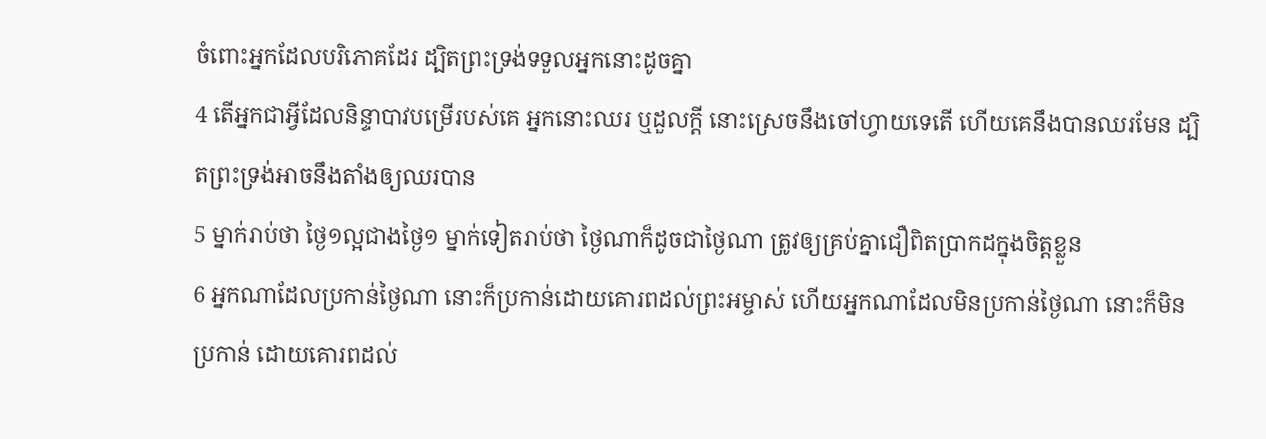ចំពោះអ្នកដែលបរិភោគដែរ ដ្បិតព្រះទ្រង់ទទួលអ្នកនោះដូចគ្នា
4 តើអ្នកជាអ្វីដែលនិន្ទាបាវបម្រើរបស់គេ អ្នកនោះឈរ ឬដួលក្តី នោះស្រេចនឹងចៅហ្វាយទេតើ ហើយគេនឹងបានឈរមែន ដ្បិតព្រះទ្រង់អាចនឹងតាំងឲ្យឈរបាន
5 ម្នាក់រាប់ថា ថ្ងៃ១ល្អជាងថ្ងៃ១ ម្នាក់ទៀតរាប់ថា ថ្ងៃណាក៏ដូចជាថ្ងៃណា ត្រូវឲ្យគ្រប់គ្នាជឿពិតប្រាកដក្នុងចិត្តខ្លួន
6 អ្នកណាដែលប្រកាន់ថ្ងៃណា នោះក៏ប្រកាន់ដោយគោរពដល់ព្រះអម្ចាស់ ហើយអ្នកណាដែលមិនប្រកាន់ថ្ងៃណា នោះក៏មិនប្រកាន់ ដោយគោរពដល់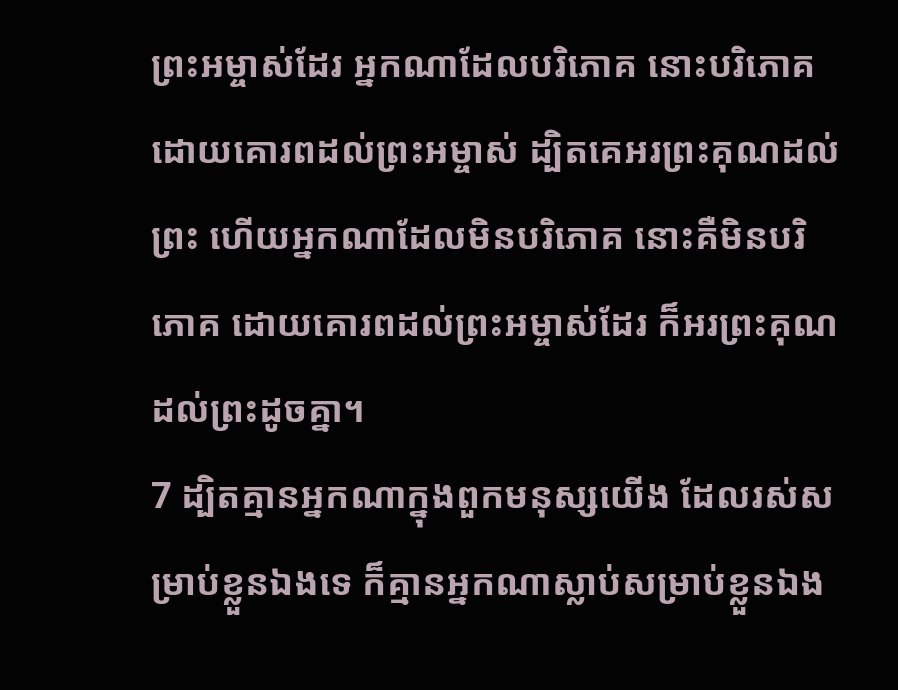ព្រះអម្ចាស់ដែរ អ្នកណាដែលបរិភោគ នោះបរិភោគ ដោយគោរពដល់ព្រះអម្ចាស់ ដ្បិតគេអរព្រះគុណដល់ព្រះ ហើយអ្នកណាដែលមិនបរិភោគ នោះគឺមិនបរិភោគ ដោយគោរពដល់ព្រះអម្ចាស់ដែរ ក៏អរព្រះគុណដល់ព្រះដូចគ្នា។
7 ដ្បិតគ្មានអ្នកណាក្នុងពួកមនុស្សយើង ដែលរស់សម្រាប់ខ្លួនឯងទេ ក៏គ្មានអ្នកណាស្លាប់សម្រាប់ខ្លួនឯង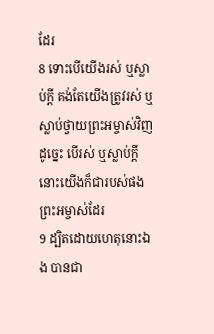ដែរ
8 ទោះបើយើងរស់ ឬស្លាប់ក្តី គង់តែយើងត្រូវរស់ ឬស្លាប់ថ្វាយព្រះអម្ចាស់វិញ ដូច្នេះ បើរស់ ឬស្លាប់ក្តី នោះយើងក៏ជារបស់ផងព្រះអម្ចាស់ដែរ
9 ដ្បិតដោយហេតុនោះឯង បានជា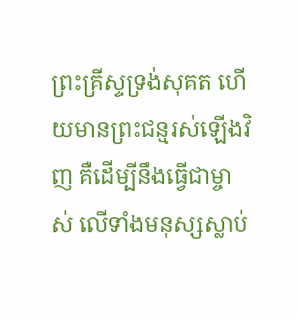ព្រះគ្រីស្ទទ្រង់សុគត ហើយមានព្រះជន្មរស់ឡើងវិញ គឺដើម្បីនឹងធ្វើជាម្ចាស់ លើទាំងមនុស្សស្លាប់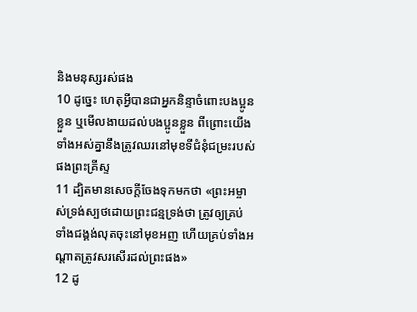និងមនុស្សរស់ផង
10 ដូច្នេះ ហេតុអ្វីបានជាអ្នកនិន្ទាចំពោះបងប្អូនខ្លួន ឬមើលងាយដល់បងប្អូនខ្លួន ពីព្រោះយើងទាំងអស់គ្នានឹងត្រូវឈរនៅមុខទីជំនុំជម្រះរបស់ផងព្រះគ្រីស្ទ
11 ដ្បិតមានសេចក្ដីចែងទុកមកថា «ព្រះអម្ចាស់ទ្រង់ស្បថដោយព្រះជន្មទ្រង់ថា ត្រូវឲ្យគ្រប់ទាំងជង្គង់លុតចុះនៅមុខអញ ហើយគ្រប់ទាំងអណ្តាតត្រូវសរសើរដល់ព្រះផង»
12 ដូ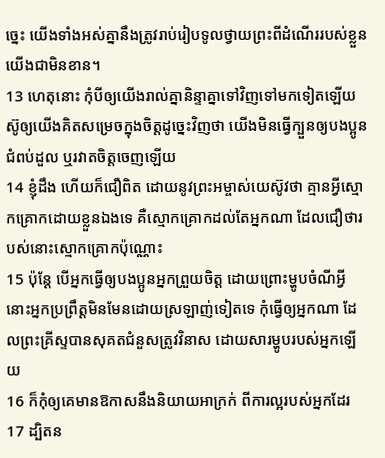ច្នេះ យើងទាំងអស់គ្នានឹងត្រូវរាប់រៀបទូលថ្វាយព្រះពីដំណើររបស់ខ្លួនយើងជាមិនខាន។
13 ហេតុនោះ កុំបីឲ្យយើងរាល់គ្នានិន្ទាគ្នាទៅវិញទៅមកទៀតឡើយ ស៊ូឲ្យយើងគិតសម្រេចក្នុងចិត្តដូច្នេះវិញថា យើងមិនធ្វើក្បួនឲ្យបងប្អូនជំពប់ដួល ឬរវាតចិត្តចេញឡើយ
14 ខ្ញុំដឹង ហើយក៏ជឿពិត ដោយនូវព្រះអម្ចាស់យេស៊ូវថា គ្មានអ្វីស្មោកគ្រោកដោយខ្លួនឯងទេ គឺស្មោកគ្រោកដល់តែអ្នកណា ដែលជឿថារបស់នោះស្មោកគ្រោកប៉ុណ្ណោះ
15 ប៉ុន្តែ បើអ្នកធ្វើឲ្យបងប្អូនអ្នកព្រួយចិត្ត ដោយព្រោះម្ហូបចំណីអ្វី នោះអ្នកប្រព្រឹត្តមិនមែនដោយស្រឡាញ់ទៀតទេ កុំធ្វើឲ្យអ្នកណា ដែលព្រះគ្រីស្ទបានសុគតជំនួសត្រូវវិនាស ដោយសារម្ហូបរបស់អ្នកឡើយ
16 ក៏កុំឲ្យគេមានឱកាសនឹងនិយាយអាក្រក់ ពីការល្អរបស់អ្នកដែរ
17 ដ្បិតន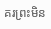គរព្រះមិន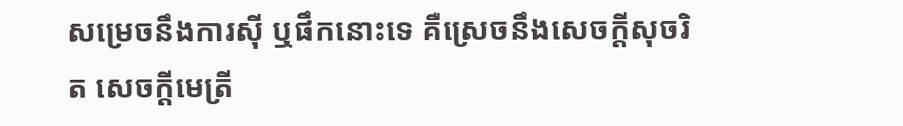សម្រេចនឹងការស៊ី ឬផឹកនោះទេ គឺស្រេចនឹងសេចក្ដីសុចរិត សេចក្ដីមេត្រី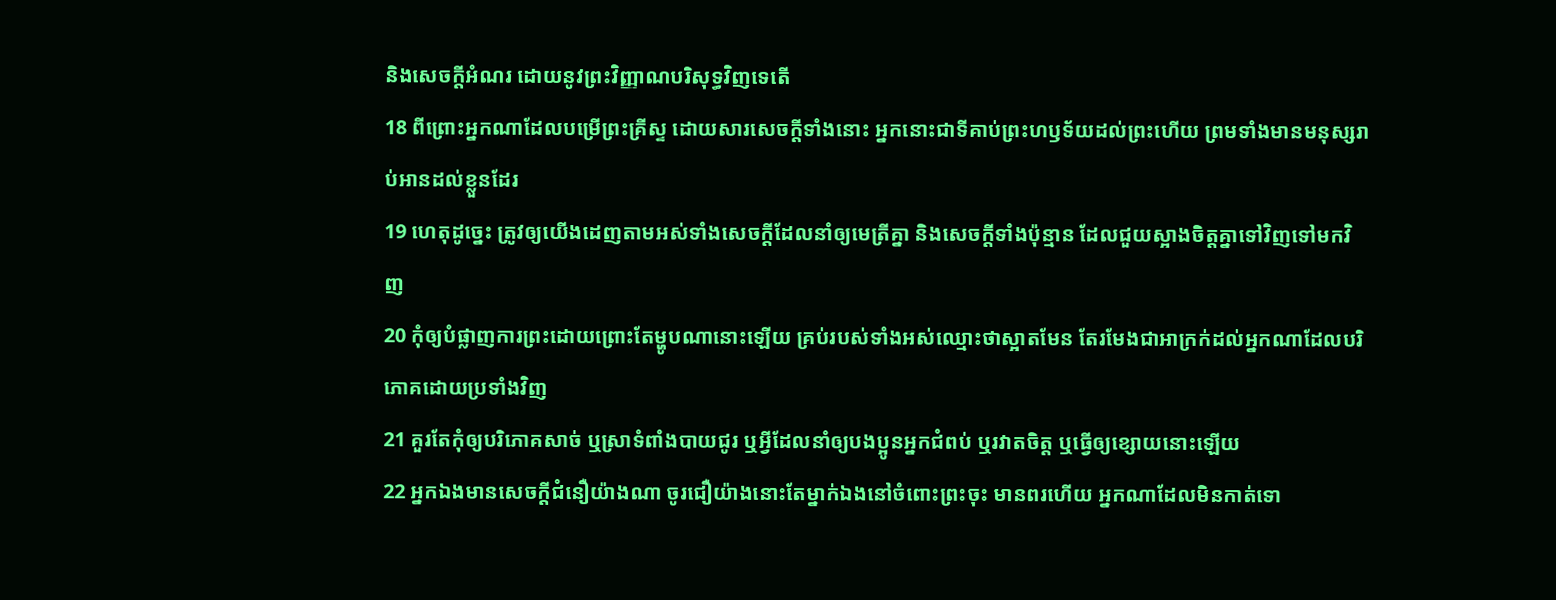និងសេចក្ដីអំណរ ដោយនូវព្រះវិញ្ញាណបរិសុទ្ធវិញទេតើ
18 ពីព្រោះអ្នកណាដែលបម្រើព្រះគ្រីស្ទ ដោយសារសេចក្ដីទាំងនោះ អ្នកនោះជាទីគាប់ព្រះហឫទ័យដល់ព្រះហើយ ព្រមទាំងមានមនុស្សរាប់អានដល់ខ្លួនដែរ
19 ហេតុដូច្នេះ ត្រូវឲ្យយើងដេញតាមអស់ទាំងសេចក្ដីដែលនាំឲ្យមេត្រីគ្នា និងសេចក្ដីទាំងប៉ុន្មាន ដែលជួយស្អាងចិត្តគ្នាទៅវិញទៅមកវិញ
20 កុំឲ្យបំផ្លាញការព្រះដោយព្រោះតែម្ហូបណានោះឡើយ គ្រប់របស់ទាំងអស់ឈ្មោះថាស្អាតមែន តែរមែងជាអាក្រក់ដល់អ្នកណាដែលបរិភោគដោយប្រទាំងវិញ
21 គួរតែកុំឲ្យបរិភោគសាច់ ឬស្រាទំពាំងបាយជូរ ឬអ្វីដែលនាំឲ្យបងប្អូនអ្នកជំពប់ ឬរវាតចិត្ត ឬធ្វើឲ្យខ្សោយនោះឡើយ
22 អ្នកឯងមានសេចក្ដីជំនឿយ៉ាងណា ចូរជឿយ៉ាងនោះតែម្នាក់ឯងនៅចំពោះព្រះចុះ មានពរហើយ អ្នកណាដែលមិនកាត់ទោ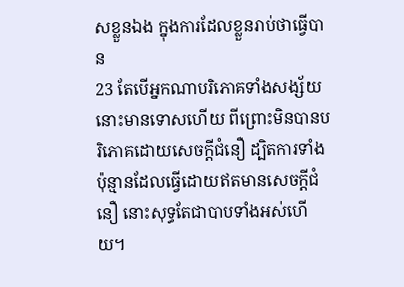សខ្លួនឯង ក្នុងការដែលខ្លួនរាប់ថាធ្វើបាន
23 តែបើអ្នកណាបរិភោគទាំងសង្ស័យ នោះមានទោសហើយ ពីព្រោះមិនបានបរិភោគដោយសេចក្ដីជំនឿ ដ្បិតការទាំងប៉ុន្មានដែលធ្វើដោយឥតមានសេចក្ដីជំនឿ នោះសុទ្ធតែជាបាបទាំងអស់ហើយ។